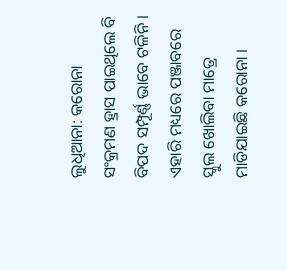ଲୁଧିଆନା: କରୋନା ସଂକ୍ରମଣ ହ୍ରାସ ପାଇଥିଲେ ବି ବିପଦ ସମ୍ପୂର୍ଣ୍ଣ ଭାବେ ଟଳିନି । ଏହାରି ମଧ୍ୟରେ ପଞ୍ଜାବରେ ସ୍କୁଲ ଖୋଲିବା ମାତ୍ରେ ମାଡିଯାଇଛି କରୋନା ।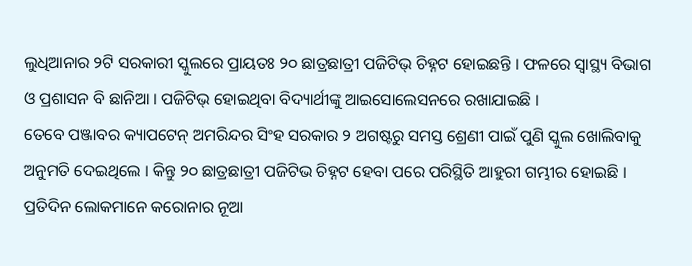ଲୁଧିଆନାର ୨ଟି ସରକାରୀ ସ୍କୁଲରେ ପ୍ରାୟତଃ ୨୦ ଛାତ୍ରଛାତ୍ରୀ ପଜିଟିଭ୍ ଚିହ୍ନଟ ହୋଇଛନ୍ତି । ଫଳରେ ସ୍ୱାସ୍ଥ୍ୟ ବିଭାଗ ଓ ପ୍ରଶାସନ ବି ଛାନିଆ । ପଜିଟିଭ୍ ହୋଇଥିବା ବିଦ୍ୟାର୍ଥୀଙ୍କୁ ଆଇସୋଲେସନରେ ରଖାଯାଇଛି ।
ତେବେ ପଞ୍ଜାବର କ୍ୟାପଟେନ୍ ଅମରିନ୍ଦର ସିଂହ ସରକାର ୨ ଅଗଷ୍ଟରୁ ସମସ୍ତ ଶ୍ରେଣୀ ପାଇଁ ପୁଣି ସ୍କୁଲ ଖୋଲିବାକୁ ଅନୁମତି ଦେଇଥିଲେ । କିନ୍ତୁ ୨୦ ଛାତ୍ରଛାତ୍ରୀ ପଜିଟିଭ ଚିହ୍ନଟ ହେବା ପରେ ପରିସ୍ଥିତି ଆହୁରୀ ଗମ୍ଭୀର ହୋଇଛି । ପ୍ରତିଦିନ ଲୋକମାନେ କରୋନାର ନୂଆ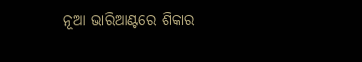ନୂଆ ଭାରିଆଣ୍ଟରେ ଶିକାର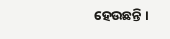ହେଉଛନ୍ତି ।